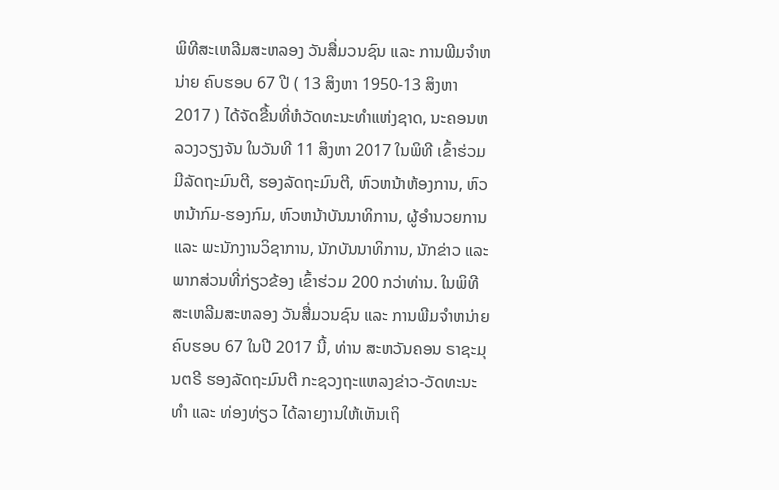ພິທີສະເຫລີມສະຫລອງ ວັນສື່ມວນຊົນ ແລະ ການພີມຈຳຫນ່າຍ ຄົບຮອບ 67 ປີ ( 13 ສິງຫາ 1950-13 ສິງຫາ 2017 ) ໄດ້ຈັດຂື້ນທີ່ຫໍວັດທະນະທຳແຫ່ງຊາດ, ນະຄອນຫລວງວຽງຈັນ ໃນວັນທີ 11 ສິງຫາ 2017 ໃນພິທີ ເຂົ້າຮ່ວມ ມີລັດຖະມົນຕີ, ຮອງລັດຖະມົນຕີ, ຫົວຫນ້າຫ້ອງການ, ຫົວຫນ້າກົມ-ຮອງກົມ, ຫົວຫນ້າບັນນາທິການ, ຜູ້ອຳນວຍການ ແລະ ພະນັກງານວິຊາການ, ນັກບັນນາທິການ, ນັກຂ່າວ ແລະ ພາກສ່ວນທີ່ກ່ຽວຂ້ອງ ເຂົ້າຮ່ວມ 200 ກວ່າທ່ານ. ໃນພິທີສະເຫລີມສະຫລອງ ວັນສື່ມວນຊົນ ແລະ ການພີມຈຳຫນ່າຍ ຄົບຮອບ 67 ໃນປີ 2017 ນີ້, ທ່ານ ສະຫວັນຄອນ ຣາຊະມຸນຕຣີ ຮອງລັດຖະມົນຕີ ກະຊວງຖະແຫລງຂ່າວ-ວັດທະນະທຳ ແລະ ທ່ອງທ່ຽວ ໄດ້ລາຍງານໃຫ້ເຫັນເຖິ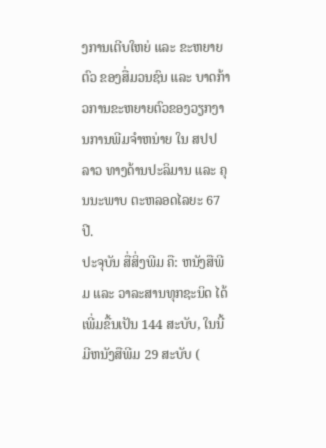ງການເຕີບໃຫຍ່ ແລະ ຂະຫຍາຍຕົວ ຂອງສື່ມວນຊົນ ແລະ ບາດກ້າວການຂະຫຍາຍຕົວຂອງວຽກງານການພີມຈຳຫນ່າຍ ໃນ ສປປ ລາວ ທາງດ້ານປະລິມານ ແລະ ຄຸນນະພາບ ຕະຫລອດໄລຍະ 67 ປີ.
ປະຈຸບັນ ສື່ສິ່ງພີມ ຄື: ຫນັງສືພີມ ແລະ ວາລະສານທຸກຊະນິດ ໄດ້ເພີ່ມຂື້ນເປັນ 144 ສະບັບ, ໃນນີ້ມີຫນັງສືພີມ 29 ສະບັບ (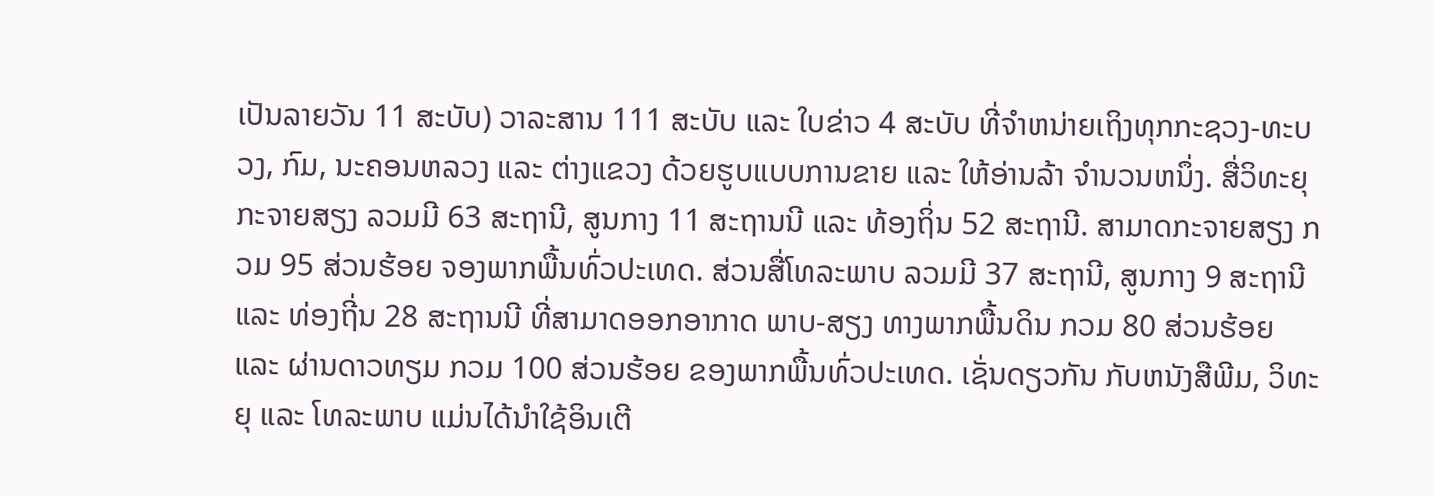ເປັນລາຍວັນ 11 ສະບັບ) ວາລະສານ 111 ສະບັບ ແລະ ໃບຂ່າວ 4 ສະບັບ ທີ່ຈຳຫນ່າຍເຖິງທຸກກະຊວງ-ທະບວງ, ກົມ, ນະຄອນຫລວງ ແລະ ຕ່າງແຂວງ ດ້ວຍຮູບແບບການຂາຍ ແລະ ໃຫ້ອ່ານລ້າ ຈຳນວນຫນຶ່ງ. ສື່ວິທະຍຸກະຈາຍສຽງ ລວມມີ 63 ສະຖານີ, ສູນກາງ 11 ສະຖານນີ ແລະ ທ້ອງຖິ່ນ 52 ສະຖານີ. ສາມາດກະຈາຍສຽງ ກວມ 95 ສ່ວນຮ້ອຍ ຈອງພາກພື້ນທົ່ວປະເທດ. ສ່ວນສື່ໂທລະພາບ ລວມມີ 37 ສະຖານີ, ສູນກາງ 9 ສະຖານີ ແລະ ທ່ອງຖີ່ນ 28 ສະຖານນີ ທີ່ສາມາດອອກອາກາດ ພາບ-ສຽງ ທາງພາກພື້ນດິນ ກວມ 80 ສ່ວນຮ້ອຍ ແລະ ຜ່ານດາວທຽມ ກວມ 100 ສ່ວນຮ້ອຍ ຂອງພາກພື້ນທົ່ວປະເທດ. ເຊັ່ນດຽວກັນ ກັບຫນັງສືພີມ, ວິທະຍຸ ແລະ ໂທລະພາບ ແມ່ນໄດ້ນຳໃຊ້ອິນເຕີ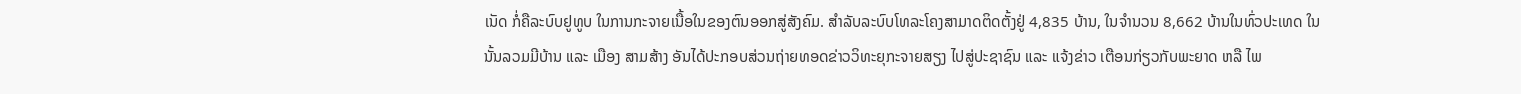ເນັດ ກໍ່ຄືລະບົບຢູທູບ ໃນການກະຈາຍເນື້ອໃນຂອງຕົນອອກສູ່ສັງຄົມ. ສຳລັບລະບົບໂທລະໂຄງສາມາດຕິດຕັ້ງຢູ່ 4,835 ບ້ານ, ໃນຈຳນວນ 8,662 ບ້ານໃນທົ່ວປະເທດ ໃນນັ້ນລວມມີບ້ານ ແລະ ເມືອງ ສາມສ້າງ ອັນໄດ້ປະກອບສ່ວນຖ່າຍທອດຂ່າວວິທະຍຸກະຈາຍສຽງ ໄປສູ່ປະຊາຊົນ ແລະ ແຈ້ງຂ່າວ ເຕືອນກ່ຽວກັບພະຍາດ ຫລື ໄພ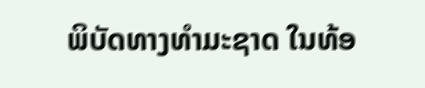ພິບັດທາງທຳມະຊາດ ໃນທ້ອ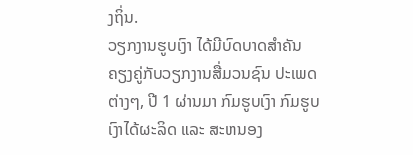ງຖິ່ນ.
ວຽກງານຮູບເງົາ ໄດ້ມີບົດບາດສຳຄັນຄຽງຄູ່ກັບວຽກງານສື່ມວນຊົນ ປະເພດຕ່າງໆ, ປີ 1 ຜ່ານມາ ກົມຮູບເງົາ ກົມຮູບເງົາໄດ້ຜະລິດ ແລະ ສະຫນອງ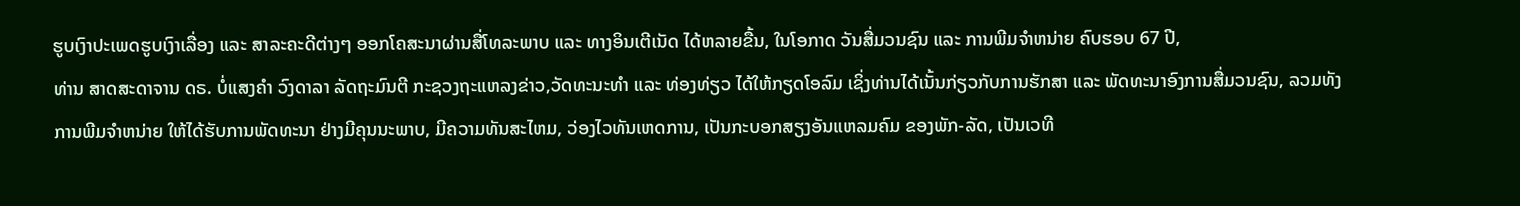ຮູບເງົາປະເພດຮູບເງົາເລື່ອງ ແລະ ສາລະຄະດີຕ່າງໆ ອອກໂຄສະນາຜ່ານສື່ໂທລະພາບ ແລະ ທາງອິນເຕີເນັດ ໄດ້ຫລາຍຂື້ນ, ໃນໂອກາດ ວັນສື່ມວນຊົນ ແລະ ການພີມຈຳຫນ່າຍ ຄົບຮອບ 67 ປີ,
ທ່ານ ສາດສະດາຈານ ດຣ. ບໍ່ແສງຄຳ ວົງດາລາ ລັດຖະມົນຕີ ກະຊວງຖະແຫລງຂ່າວ,ວັດທະນະທຳ ແລະ ທ່ອງທ່ຽວ ໄດ້ໃຫ້ກຽດໂອລົມ ເຊິ່ງທ່ານໄດ້ເນັ້ນກ່ຽວກັບການຮັກສາ ແລະ ພັດທະນາອົງການສື່ມວນຊົນ, ລວມທັງການພີມຈຳຫນ່າຍ ໃຫ້ໄດ້ຮັບການພັດທະນາ ຢ່າງມີຄຸນນະພາບ, ມີຄວາມທັນສະໄຫມ, ວ່ອງໄວທັນເຫດການ, ເປັນກະບອກສຽງອັນແຫລມຄົມ ຂອງພັກ-ລັດ, ເປັນເວທີ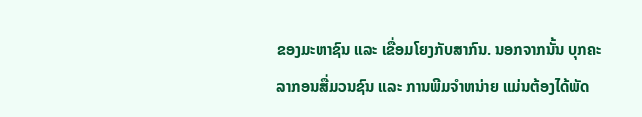ຂອງມະຫາຊົນ ແລະ ເຂື່ອມໂຍງກັບສາກົນ. ນອກຈາກນັ້ນ ບຸກຄະລາກອນສື່ມວນຊົນ ແລະ ການພີມຈຳຫນ່າຍ ແມ່ນຕ້ອງໄດ້ພັດ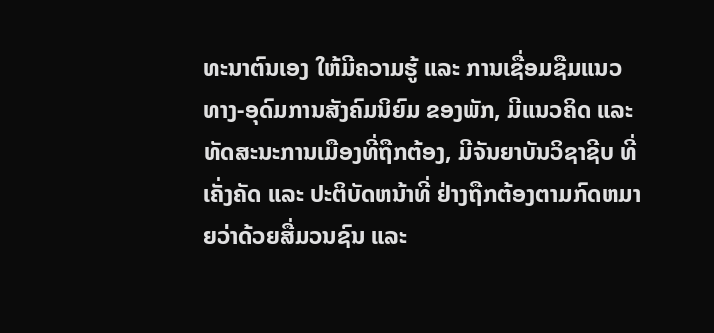ທະນາຕົນເອງ ໃຫ້ມີຄວາມຮູ້ ແລະ ການເຊື່ອມຊືມແນວທາງ-ອຸດົມການສັງຄົມນິຍົມ ຂອງພັກ, ມີແນວຄິດ ແລະ ທັດສະນະການເມືອງທີ່ຖືກຕ້ອງ, ມີຈັນຍາບັນວິຊາຊີບ ທີ່ເຄັ່ງຄັດ ແລະ ປະຕິບັດຫນ້າທີ່ ຢ່າງຖືກຕ້ອງຕາມກົດຫມາຍວ່າດ້ວຍສື່ມວນຊົນ ແລະ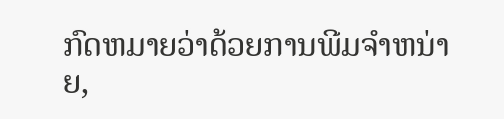ກົດຫມາຍວ່າດ້ວຍການພີມຈຳຫນ່າຍ,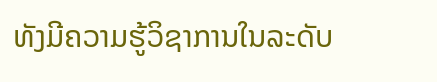ທັງມີຄວາມຮູ້ວິຊາການໃນລະດັບ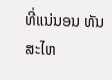ທີ່ແນ່ນອນ ທັນສະໄຫ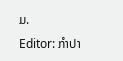ມ.
Editor: ກຳປາ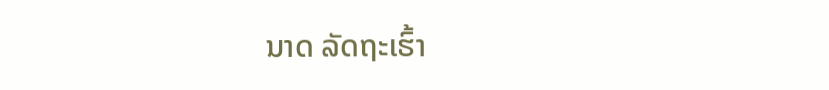ນາດ ລັດຖະເຮົ້າ